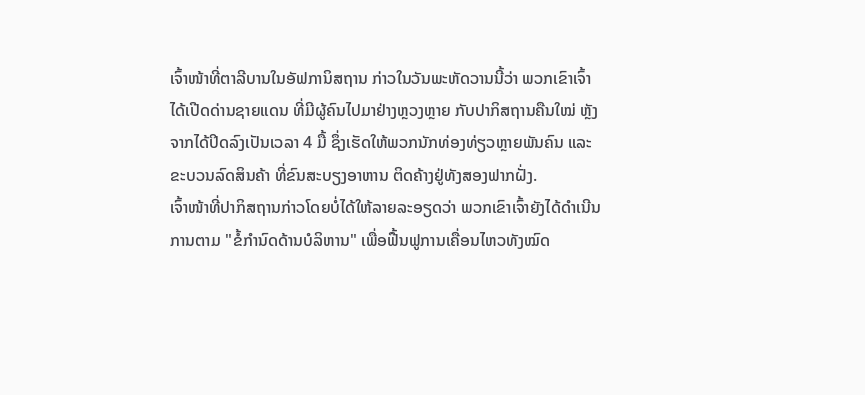ເຈົ້າໜ້າທີ່ຕາລີບານໃນອັຟການິສຖານ ກ່າວໃນວັນພະຫັດວານນີ້ວ່າ ພວກເຂົາເຈົ້າໄດ້ເປີດດ່ານຊາຍແດນ ທີ່ມີຜູ້ຄົນໄປມາຢ່າງຫຼວງຫຼາຍ ກັບປາກິສຖານຄືນໃໝ່ ຫຼັງຈາກໄດ້ປິດລົງເປັນເວລາ 4 ມື້ ຊຶ່ງເຮັດໃຫ້ພວກນັກທ່ອງທ່ຽວຫຼາຍພັນຄົນ ແລະຂະບວນລົດສິນຄ້າ ທີ່ຂົນສະບຽງອາຫານ ຕິດຄ້າງຢູ່ທັງສອງຟາກຝັ່ງ.
ເຈົ້າໜ້າທີ່ປາກິສຖານກ່າວໂດຍບໍ່ໄດ້ໃຫ້ລາຍລະອຽດວ່າ ພວກເຂົາເຈົ້າຍັງໄດ້ດຳເນີນການຕາມ "ຂໍ້ກຳນົດດ້ານບໍລິຫານ" ເພື່ອຟື້ນຟູການເຄື່ອນໄຫວທັງໝົດ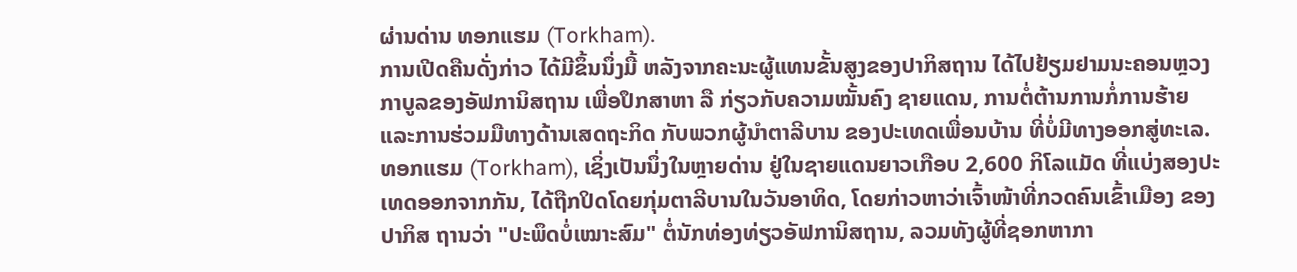ຜ່ານດ່ານ ທອກແຮມ (Torkham).
ການເປີດຄືນດັ່ງກ່າວ ໄດ້ມີຂຶ້ນນຶ່ງມື້ ຫລັງຈາກຄະນະຜູ້ແທນຂັ້ນສູງຂອງປາກິສຖານ ໄດ້ໄປຢ້ຽມຢາມນະຄອນຫຼວງກາບູລຂອງອັຟການິສຖານ ເພື່ອປຶກສາຫາ ລື ກ່ຽວກັບຄວາມໝັ້ນຄົງ ຊາຍແດນ, ການຕໍ່ຕ້ານການກໍ່ການຮ້າຍ ແລະການຮ່ວມມືທາງດ້ານເສດຖະກິດ ກັບພວກຜູ້ນຳຕາລີບານ ຂອງປະເທດເພື່ອນບ້ານ ທີ່ບໍ່ມີທາງອອກສູ່ທະເລ.
ທອກແຮມ (Torkham), ເຊິ່ງເປັນນຶ່ງໃນຫຼາຍດ່ານ ຢູ່ໃນຊາຍແດນຍາວເກືອບ 2,600 ກິໂລແມັດ ທີ່ແບ່ງສອງປະເທດອອກຈາກກັນ, ໄດ້ຖືກປິດໂດຍກຸ່ມຕາລີບານໃນວັນອາທິດ, ໂດຍກ່າວຫາວ່າເຈົ້າໜ້າທີ່ກວດຄົນເຂົ້າເມືອງ ຂອງປາກິສ ຖານວ່າ "ປະພຶດບໍ່ເໝາະສົມ" ຕໍ່ນັກທ່ອງທ່ຽວອັຟການິສຖານ, ລວມທັງຜູ້ທີ່ຊອກຫາກາ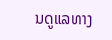ນດູແລທາງ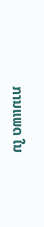ການແພດ ໃນ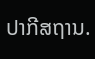ປາກີສຖານ.